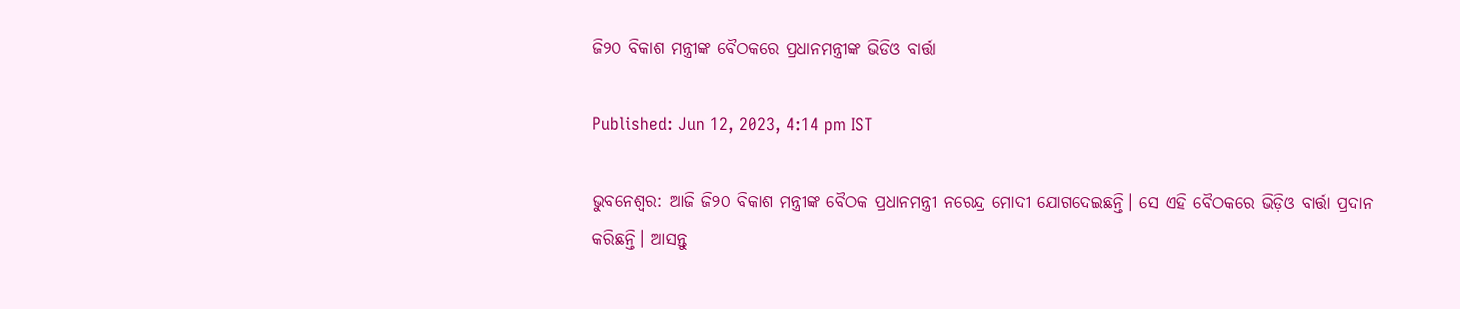ଜି୨୦ ବିକାଶ ମନ୍ତ୍ରୀଙ୍କ ବୈଠକରେ ପ୍ରଧାନମନ୍ତ୍ରୀଙ୍କ ଭିଡିଓ ବାର୍ତ୍ତା

Published: Jun 12, 2023, 4:14 pm IST

ଭୁବନେଶ୍ଵର: ଆଜି ଜି୨୦ ବିକାଶ ମନ୍ତ୍ରୀଙ୍କ ବୈଠକ ପ୍ରଧାନମନ୍ତ୍ରୀ ନରେନ୍ଦ୍ର ମୋଦୀ ଯୋଗଦେଇଛନ୍ତି। ସେ ଏହି ବୈଠକରେ ଭିଡ଼ିଓ ବାର୍ତ୍ତା ପ୍ରଦାନ କରିଛନ୍ତି। ଆସନ୍ତୁ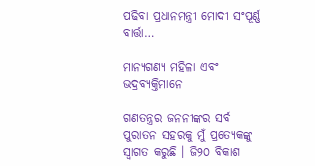ପଢିବା ପ୍ରଧାନମନ୍ତ୍ରୀ ମୋଦୀ ସଂପୂର୍ଣ୍ଣ ବାର୍ତ୍ତା…

ମାନ୍ୟଗଣ୍ୟ ମହିଳା ଏବଂ ଭଦ୍ରବ୍ୟକ୍ତିମାନେ

ଗଣତନ୍ତ୍ରର ଜନନୀଙ୍କର ସର୍ବ ପୁରାତନ ସହରକୁ ମୁଁ ପ୍ରତ୍ୟେକଙ୍କୁ ସ୍ୱାଗତ କରୁଛି । ଜି୨୦ ବିକାଶ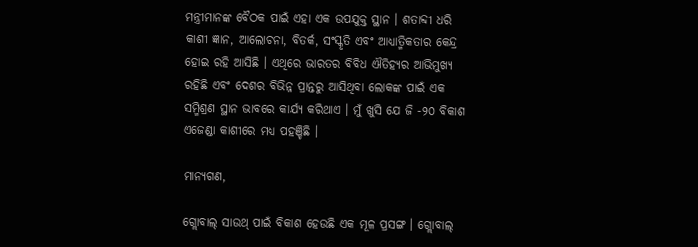ମନ୍ତ୍ରୀମାନଙ୍କ ବୈଠକ ପାଇଁ ଏହା ଏକ ଉପଯୁକ୍ତ ସ୍ଥାନ । ଶତାବ୍ଦୀ ଧରି କାଶୀ ଜ୍ଞାନ, ଆଲୋଚନା, ବିତର୍କ, ସଂସ୍କୃତି ଏବଂ ଆଧ୍ୟାତ୍ମିକତାର କେନ୍ଦ୍ର ହୋଇ ରହି ଆସିଛି । ଏଥିରେ ଭାରତର ବିବିଧ ଐତିହ୍ୟର ଆଭିମୁଖ୍ୟ ରହିଛି ଏବଂ ଦେଶର ବିଭିନ୍ନ ପ୍ରାନ୍ତରୁ ଆସିଥିବା ଲୋକଙ୍କ ପାଇଁ ଏକ ସମ୍ମିଶ୍ରଣ ସ୍ଥାନ ଭାବରେ କାର୍ଯ୍ୟ କରିଥାଏ । ମୁଁ ଖୁସି ଯେ ଜି -୨୦ ବିକାଶ ଏଜେଣ୍ଡା କାଶୀରେ ମଧ୍ୟ ପହଞ୍ଚିଛି ।

ମାନ୍ୟଗଣ,

ଗ୍ଲୋବାଲ୍ ସାଉଥ୍ ପାଇଁ ବିକାଶ ହେଉଛି ଏକ ମୂଳ ପ୍ରସଙ୍ଗ । ଗ୍ଲୋବାଲ୍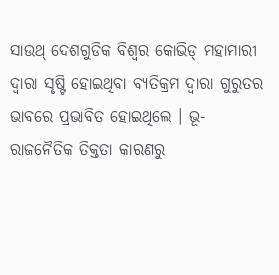ସାଉଥ୍ ଦେଶଗୁଡିକ ବିଶ୍ୱର କୋଭିଡ୍ ମହାମାରୀ ଦ୍ୱାରା ସୃଷ୍ଟି ହୋଇଥିବା ବ୍ୟତିକ୍ରମ ଦ୍ୱାରା ଗୁରୁତର ଭାବରେ ପ୍ରଭାବିତ ହୋଇଥିଲେ । ଭୂ-ରାଜନୈତିକ ତିକ୍ତତା କାରଣରୁ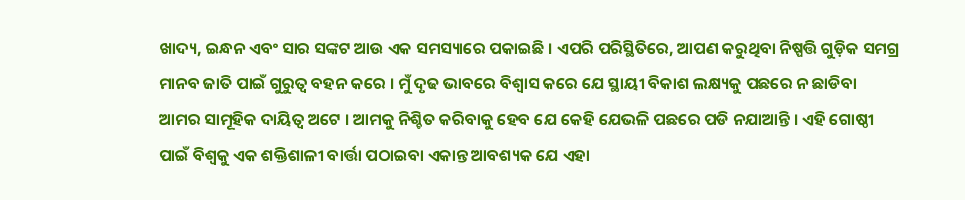ଖାଦ୍ୟ, ଇନ୍ଧନ ଏବଂ ସାର ସଙ୍କଟ ଆଉ ଏକ ସମସ୍ୟାରେ ପକାଇଛି । ଏପରି ପରିସ୍ଥିତିରେ, ଆପଣ କରୁଥିବା ନିଷ୍ପତ୍ତି ଗୁଡ଼ିକ ସମଗ୍ର ମାନବ ଜାତି ପାଇଁ ଗୁରୁତ୍ୱ ବହନ କରେ । ମୁଁ ଦୃଢ ଭାବରେ ବିଶ୍ୱାସ କରେ ଯେ ସ୍ଥାୟୀ ବିକାଶ ଲକ୍ଷ୍ୟକୁ ପଛରେ ନ ଛାଡିବା ଆମର ସାମୂହିକ ଦାୟିତ୍ୱ ଅଟେ । ଆମକୁ ନିଶ୍ଚିତ କରିବାକୁ ହେବ ଯେ କେହି ଯେଭଳି ପଛରେ ପଡି ନଯାଆନ୍ତି । ଏହି ଗୋଷ୍ଠୀ ପାଇଁ ବିଶ୍ୱକୁ ଏକ ଶକ୍ତିଶାଳୀ ବାର୍ତ୍ତା ପଠାଇବା ଏକାନ୍ତ ଆବଶ୍ୟକ ଯେ ଏହା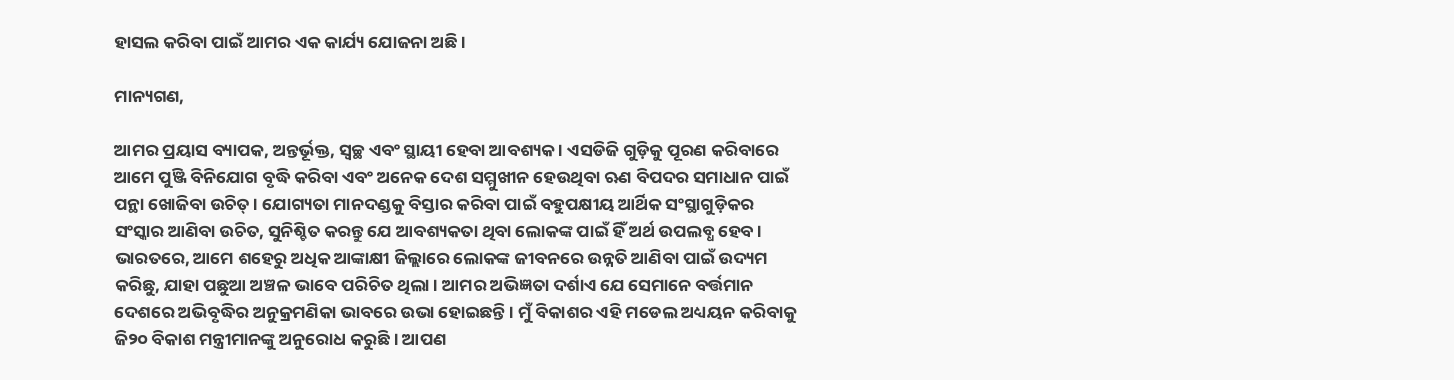ହାସଲ କରିବା ପାଇଁ ଆମର ଏକ କାର୍ଯ୍ୟ ଯୋଜନା ଅଛି ।

ମାନ୍ୟଗଣ,

ଆମର ପ୍ରୟାସ ବ୍ୟାପକ, ଅନ୍ତର୍ଭୂକ୍ତ, ସ୍ୱଚ୍ଛ ଏବଂ ସ୍ଥାୟୀ ହେବା ଆବଶ୍ୟକ । ଏସଡିଜି ଗୁଡ଼ିକୁ ପୂରଣ କରିବାରେ ଆମେ ପୁଞ୍ଜି ବିନିଯୋଗ ବୃଦ୍ଧି କରିବା ଏବଂ ଅନେକ ଦେଶ ସମ୍ମୁଖୀନ ହେଉଥିବା ଋଣ ବିପଦର ସମାଧାନ ପାଇଁ ପନ୍ଥା ଖୋଜିବା ଉଚିତ୍‍ । ଯୋଗ୍ୟତା ମାନଦଣ୍ଡକୁ ବିସ୍ତାର କରିବା ପାଇଁ ବହୁପକ୍ଷୀୟ ଆର୍ଥିକ ସଂସ୍ଥାଗୁଡ଼ିକର ସଂସ୍କାର ଆଣିବା ଉଚିତ, ସୁନିଶ୍ଚିତ କରନ୍ତୁ ଯେ ଆବଶ୍ୟକତା ଥିବା ଲୋକଙ୍କ ପାଇଁ ହିଁ ଅର୍ଥ ଉପଲବ୍ଧ ହେବ । ଭାରତରେ, ଆମେ ଶହେରୁ ଅଧିକ ଆଙ୍କାକ୍ଷୀ ଜିଲ୍ଲାରେ ଲୋକଙ୍କ ଜୀବନରେ ଉନ୍ନତି ଆଣିବା ପାଇଁ ଉଦ୍ୟମ କରିଛୁ, ଯାହା ପଛୁଆ ଅଞ୍ଚଳ ଭାବେ ପରିଚିତ ଥିଲା । ଆମର ଅଭିଜ୍ଞତା ଦର୍ଶାଏ ଯେ ସେମାନେ ବର୍ତ୍ତମାନ ଦେଶରେ ଅଭିବୃଦ୍ଧିର ଅନୁକ୍ରମଣିକା ଭାବରେ ଉଭା ହୋଇଛନ୍ତି । ମୁଁ ବିକାଶର ଏହି ମଡେଲ ଅଧ୍ୟୟନ କରିବାକୁ ଜି୨୦ ବିକାଶ ମନ୍ତ୍ରୀମାନଙ୍କୁ ଅନୁରୋଧ କରୁଛି । ଆପଣ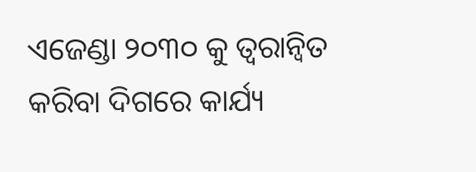ଏଜେଣ୍ଡା ୨୦୩୦ କୁ ତ୍ୱରାନ୍ୱିତ କରିବା ଦିଗରେ କାର୍ଯ୍ୟ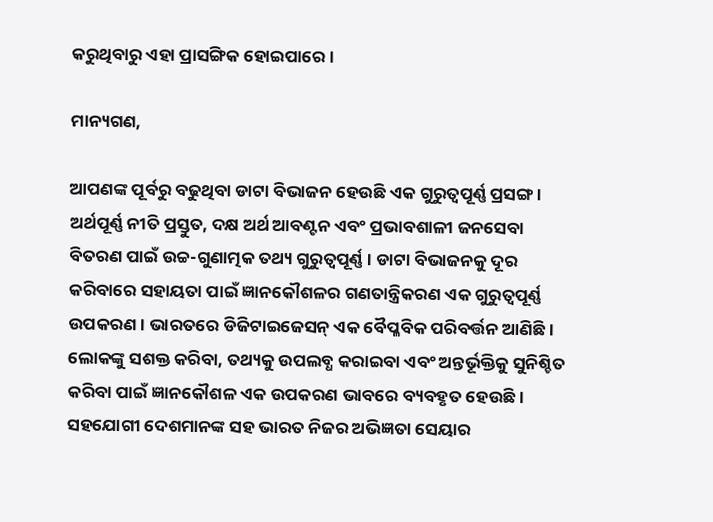କରୁଥିବାରୁ ଏହା ପ୍ରାସଙ୍ଗିକ ହୋଇପାରେ ।

ମାନ୍ୟଗଣ,

ଆପଣଙ୍କ ପୂର୍ବରୁ ବଢୁଥିବା ଡାଟା ବିଭାଜନ ହେଉଛି ଏକ ଗୁରୁତ୍ୱପୂର୍ଣ୍ଣ ପ୍ରସଙ୍ଗ । ଅର୍ଥପୂର୍ଣ୍ଣ ନୀତି ପ୍ରସ୍ତୁତ, ଦକ୍ଷ ଅର୍ଥ ଆବଣ୍ଟନ ଏବଂ ପ୍ରଭାବଶାଳୀ ଜନସେବା ବିତରଣ ପାଇଁ ଉଚ୍ଚ-ଗୁଣାତ୍ମକ ତଥ୍ୟ ଗୁରୁତ୍ୱପୂର୍ଣ୍ଣ । ଡାଟା ବିଭାଜନକୁ ଦୂର କରିବାରେ ସହାୟତା ପାଇଁ ଜ୍ଞାନକୌଶଳର ଗଣତାନ୍ତ୍ରିକରଣ ଏକ ଗୁରୁତ୍ୱପୂର୍ଣ୍ଣ ଉପକରଣ । ଭାରତରେ ଡିଜିଟାଇଜେସନ୍ ଏକ ବୈପ୍ଳବିକ ପରିବର୍ତ୍ତନ ଆଣିଛି । ଲୋକଙ୍କୁ ସଶକ୍ତ କରିବା, ତଥ୍ୟକୁ ଉପଲବ୍ଧ କରାଇବା ଏବଂ ଅନ୍ତର୍ଭୂକ୍ତିକୁ ସୁନିଶ୍ଚିତ କରିବା ପାଇଁ ଜ୍ଞାନକୌଶଳ ଏକ ଉପକରଣ ଭାବରେ ବ୍ୟବହୃତ ହେଉଛି । ସହଯୋଗୀ ଦେଶମାନଙ୍କ ସହ ଭାରତ ନିଜର ଅଭିଜ୍ଞତା ସେୟାର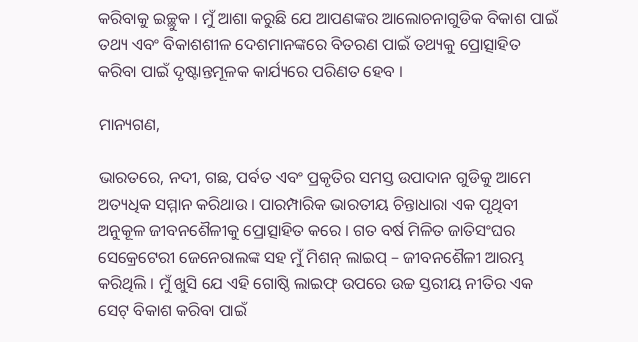କରିବାକୁ ଇଚ୍ଛୁକ । ମୁଁ ଆଶା କରୁଛି ଯେ ଆପଣଙ୍କର ଆଲୋଚନାଗୁଡିକ ବିକାଶ ପାଇଁ ତଥ୍ୟ ଏବଂ ବିକାଶଶୀଳ ଦେଶମାନଙ୍କରେ ବିତରଣ ପାଇଁ ତଥ୍ୟକୁ ପ୍ରୋତ୍ସାହିତ କରିବା ପାଇଁ ଦୃଷ୍ଟାନ୍ତମୂଳକ କାର୍ଯ୍ୟରେ ପରିଣତ ହେବ ।

ମାନ୍ୟଗଣ,

ଭାରତରେ, ନଦୀ, ଗଛ, ପର୍ବତ ଏବଂ ପ୍ରକୃତିର ସମସ୍ତ ଉପାଦାନ ଗୁଡିକୁ ଆମେ ଅତ୍ୟଧିକ ସମ୍ମାନ କରିଥାଉ । ପାରମ୍ପାରିକ ଭାରତୀୟ ଚିନ୍ତାଧାରା ଏକ ପୃଥିବୀ ଅନୁକୂଳ ଜୀବନଶୈଳୀକୁ ପ୍ରୋତ୍ସାହିତ କରେ । ଗତ ବର୍ଷ ମିଳିତ ଜାତିସଂଘର ସେକ୍ରେଟେରୀ ଜେନେରାଲଙ୍କ ସହ ମୁଁ ମିଶନ୍ ଲାଇପ୍‍ – ଜୀବନଶୈଳୀ ଆରମ୍ଭ କରିଥିଲି । ମୁଁ ଖୁସି ଯେ ଏହି ଗୋଷ୍ଠି ଲାଇଫ୍‍ ଉପରେ ଉଚ୍ଚ ସ୍ତରୀୟ ନୀତିର ଏକ ସେଟ୍ ବିକାଶ କରିବା ପାଇଁ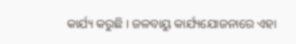କାର୍ଯ୍ୟ କରୁଛି । ଜଳବାୟୁ କାର୍ଯ୍ୟଯୋଜନାରେ ଏହା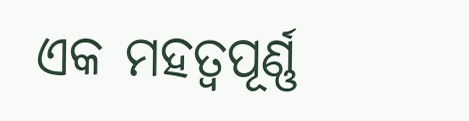ଏକ ମହତ୍ୱପୂର୍ଣ୍ଣ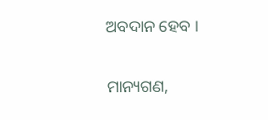ଅବଦାନ ହେବ ।

ମାନ୍ୟଗଣ,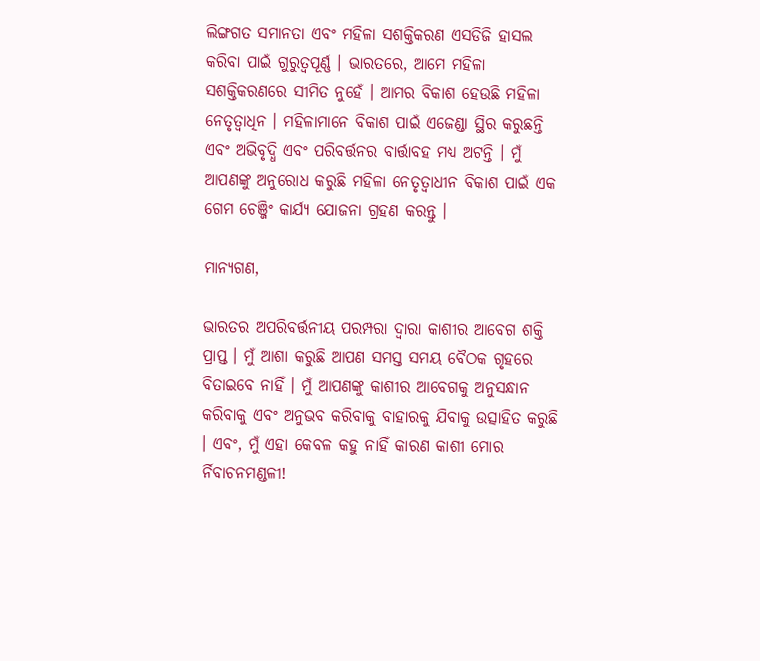ଲିଙ୍ଗଗତ ସମାନତା ଏବଂ ମହିଳା ସଶକ୍ତିକରଣ ଏସଡିଜି ହାସଲ କରିବା ପାଇଁ ଗୁରୁତ୍ୱପୂର୍ଣ୍ଣ । ଭାରତରେ, ଆମେ ମହିଳା ସଶକ୍ତିକରଣରେ ସୀମିତ ନୁହେଁ । ଆମର ବିକାଶ ହେଉଛି ମହିଳା ନେତୃତ୍ୱାଧିନ । ମହିଳାମାନେ ବିକାଶ ପାଇଁ ଏଜେଣ୍ଡା ସ୍ଥିର କରୁଛନ୍ତି ଏବଂ ଅଭିବୃଦ୍ଧି ଏବଂ ପରିବର୍ତ୍ତନର ବାର୍ତ୍ତାବହ ମଧ୍ୟ ଅଟନ୍ତି । ମୁଁ ଆପଣଙ୍କୁ ଅନୁରୋଧ କରୁଛି ମହିଳା ନେତୃତ୍ୱାଧୀନ ବିକାଶ ପାଇଁ ଏକ ଗେମ ଚେଞ୍ଜିଂ କାର୍ଯ୍ୟ ଯୋଜନା ଗ୍ରହଣ କରନ୍ତୁ ।

ମାନ୍ୟଗଣ,

ଭାରତର ଅପରିବର୍ତ୍ତନୀୟ ପରମ୍ପରା ଦ୍ୱାରା କାଶୀର ଆବେଗ ଶକ୍ତି ପ୍ରାପ୍ତ । ମୁଁ ଆଶା କରୁଛି ଆପଣ ସମସ୍ତ ସମୟ ବୈଠକ ଗୃହରେ ବିତାଇବେ ନାହିଁ । ମୁଁ ଆପଣଙ୍କୁ କାଶୀର ଆବେଗକୁ ଅନୁସନ୍ଧାନ କରିବାକୁ ଏବଂ ଅନୁଭବ କରିବାକୁ ବାହାରକୁ ଯିବାକୁ ଉତ୍ସାହିତ କରୁଛି । ଏବଂ, ମୁଁ ଏହା କେବଳ କହୁ ନାହିଁ କାରଣ କାଶୀ ମୋର ର୍ନିବାଚନମଣ୍ଡଳୀ!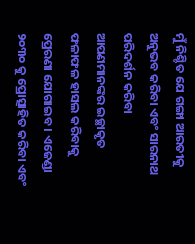ମୁଁ ନିଶ୍ଚିତ ଯେ ଗଙ୍ଗା ଆରତୀକୁ ଅନୁଭବ କରିବା ଏବଂ ସାରନାଥ ପରିଦର୍ଶନ କରିବା ଆପଣମାନଙ୍କର ଇଚ୍ଛାକୃତ ଫଳାଫଳ ହାସଲ କରିବାକୁ ପ୍ରେରଣା ଯୋଗାଇବ । ଏଜେଣ୍ଡା ୨୦୩୦ କୁ ପ୍ରୋତ୍ସାହିତ କରିବା ଏବଂ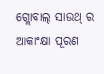ଗ୍ଲୋବାଲ୍ ସାଉଥ୍ ର ଆକାଂକ୍ଷା ପୂରଣ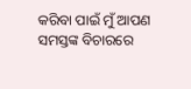କରିବା ପାଇଁ ମୁଁ ଆପଣ ସମସ୍ତଙ୍କ ବିଚାରରେ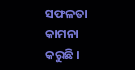ସଫଳତା କାମନା କରୁଛି ।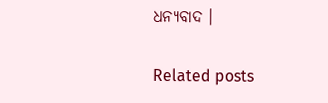ଧନ୍ୟବାଦ ।

Related posts